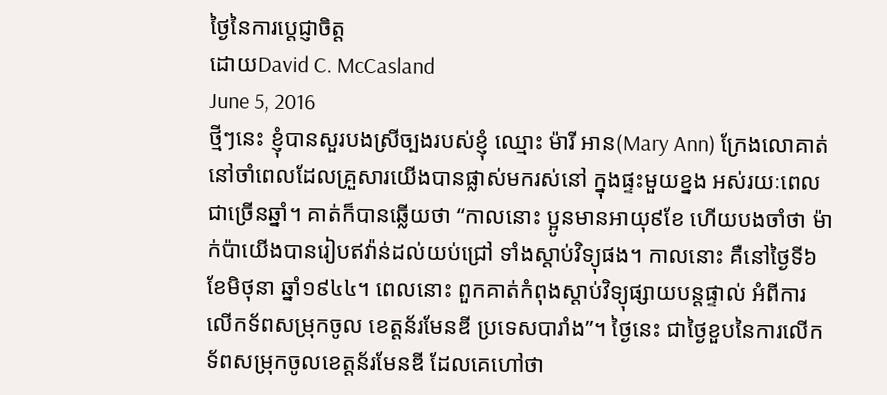ថ្ងៃនៃការប្តេជ្ញាចិត្ត
ដោយDavid C. McCasland
June 5, 2016
ថ្មីៗនេះ ខ្ញុំបានសួរបងស្រីច្បងរបស់ខ្ញុំ ឈ្មោះ ម៉ារី អាន(Mary Ann) ក្រែងលោគាត់នៅចាំពេលដែលគ្រួសារយើងបានផ្លាស់មករស់នៅ ក្នុងផ្ទះមួយខ្នង អស់រយៈពេលជាច្រើនឆ្នាំ។ គាត់ក៏បានឆ្លើយថា “កាលនោះ ប្អូនមានអាយុ៩ខែ ហើយបងចាំថា ម៉ាក់ប៉ាយើងបានរៀបឥវ៉ាន់ដល់យប់ជ្រៅ ទាំងស្តាប់វិទ្យុផង។ កាលនោះ គឺនៅថ្ងៃទី៦ ខែមិថុនា ឆ្នាំ១៩៤៤។ ពេលនោះ ពួកគាត់កំពុងស្តាប់វិទ្យុផ្សាយបន្តផ្ទាល់ អំពីការលើកទ័ពសម្រុកចូល ខេត្តន័រមែនឌី ប្រទេសបារាំង”។ ថ្ងៃនេះ ជាថ្ងៃខួបនៃការលើកទ័ពសម្រុកចូលខេត្តន័រមែនឌី ដែលគេហៅថា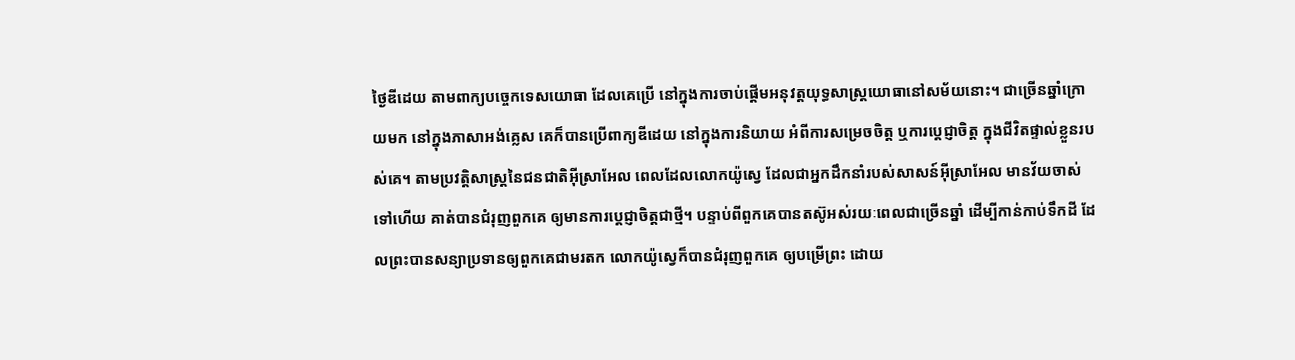ថ្ងៃឌីដេយ តាមពាក្យបច្ចេកទេសយោធា ដែលគេប្រើ នៅក្នុងការចាប់ផ្តើមអនុវត្តយុទ្ធសាស្រ្តយោធានៅសម័យនោះ។ ជាច្រើនឆ្នាំក្រោយមក នៅក្នុងភាសាអង់គ្លេស គេក៏បានប្រើពាក្យឌីដេយ នៅក្នុងការនិយាយ អំពីការសម្រេចចិត្ត ឬការប្តេជ្ញាចិត្ត ក្នុងជីវិតផ្ទាល់ខ្លួនរបស់គេ។ តាមប្រវត្តិសាស្រ្តនៃជនជាតិអ៊ីស្រាអែល ពេលដែលលោកយ៉ូស្វេ ដែលជាអ្នកដឹកនាំរបស់សាសន៍អ៊ីស្រាអែល មានវ័យចាស់ទៅហើយ គាត់បានជំរុញពួកគេ ឲ្យមានការប្តេជ្ញាចិត្តជាថ្មី។ បន្ទាប់ពីពួកគេបានតស៊ូអស់រយៈពេលជាច្រើនឆ្នាំ ដើម្បីកាន់កាប់ទឹកដី ដែលព្រះបានសន្យាប្រទានឲ្យពួកគេជាមរតក លោកយ៉ូស្វេក៏បានជំរុញពួកគេ ឲ្យបម្រើព្រះ ដោយ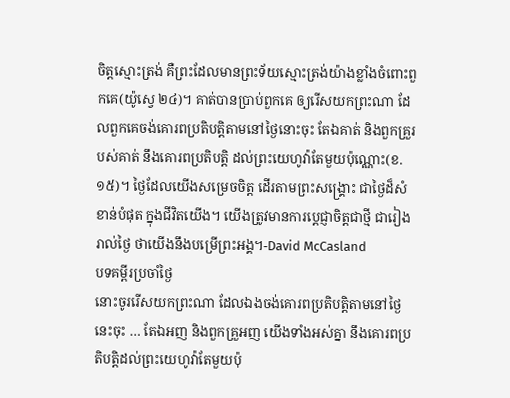ចិត្តស្មោះត្រង់ គឺព្រះដែលមានព្រះទ័យស្មោះត្រង់យ៉ាងខ្លាំងចំពោះពួកគេ(យ៉ូស្វេ ២៤)។ គាត់បានប្រាប់ពួកគេ ឲ្យរើសយកព្រះណា ដែលពួកគេចង់គោរពប្រតិបត្តិតាមនៅថ្ងៃនោះចុះ តែឯគាត់ និងពួកគ្រួរបស់គាត់ នឹងគោរពប្រតិបត្តិ ដល់ព្រះយេហូវ៉ាតែមួយប៉ុណ្ណោះ(ខ.១៥)។ ថ្ងៃដែលយើងសម្រេចចិត្ត ដើរតាមព្រះសង្រ្គោះ ជាថ្ងៃដ៏សំខាន់បំផុត ក្នុងជីវិតយើង។ យើងត្រូវមានការប្តេជ្ញាចិត្តជាថ្មី ជារៀងរាល់ថ្ងៃ ថាយើងនឹងបម្រើព្រះអង្គ។-David McCasland
បទគម្ពីរប្រចាំថ្ងៃ
នោះចូររើសយកព្រះណា ដែលឯងចង់គោរពប្រតិបត្តិតាមនៅថ្ងៃនេះចុះ … តែឯអញ និងពួកគ្រួអញ យើងទាំងអស់គ្នា នឹងគោរពប្រតិបត្តិដល់ព្រះយេហូវ៉ាតែមួយប៉ុ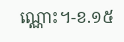ណ្ណោះ។-ខ.១៥